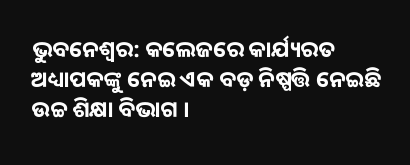ଭୁବନେଶ୍ୱର: କଲେଜରେ କାର୍ଯ୍ୟରତ ଅଧ୍ୟାପକଙ୍କୁ ନେଇ ଏକ ବଡ଼ ନିଷ୍ପତ୍ତି ନେଇଛି ଉଚ୍ଚ ଶିକ୍ଷା ବିଭାଗ ।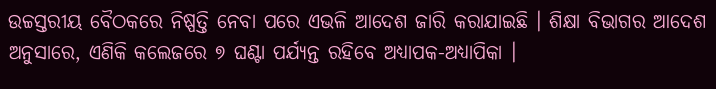ଉଚ୍ଚସ୍ତରୀୟ ବୈଠକରେ ନିଷ୍ପତ୍ତି ନେବା ପରେ ଏଭଳି ଆଦେଶ ଜାରି କରାଯାଇଛି । ଶିକ୍ଷା ବିଭାଗର ଆଦେଶ ଅନୁସାରେ, ଏଣିକି କଲେଜରେ ୭ ଘଣ୍ଟା ପର୍ଯ୍ୟନ୍ତ ରହିବେ ଅଧ୍ୟାପକ-ଅଧ୍ୟାପିକା ।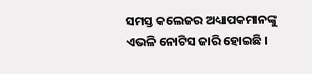ସମସ୍ତ କଲେଜର ଅଧ୍ୟାପକମାନଙ୍କୁ ଏଭଳି ନୋଟିସ ଜାରି ହୋଇଛି ।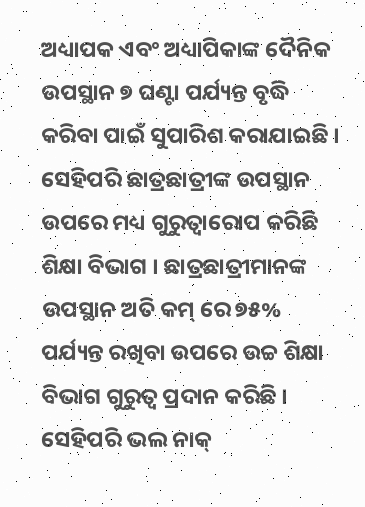ଅଧ୍ୟାପକ ଏବଂ ଅଧ୍ୟାପିକାଙ୍କ ଦୈନିକ ଉପସ୍ଥାନ ୭ ଘଣ୍ଟା ପର୍ଯ୍ୟନ୍ତ ବୃଦ୍ଧି କରିବା ପାଇଁ ସୁପାରିଶ କରାଯାଇଛି । ସେହିପରି ଛାତ୍ରଛାତ୍ରୀଙ୍କ ଉପସ୍ଥାନ ଉପରେ ମଧ୍ୟ ଗୁରୁତ୍ୱାରୋପ କରିଛି ଶିକ୍ଷା ବିଭାଗ । ଛାତ୍ରଛାତ୍ରୀମାନଙ୍କ ଉପସ୍ଥାନ ଅତି କମ୍ ରେ ୭୫% ପର୍ଯ୍ୟନ୍ତ ରଖିବା ଉପରେ ଉଚ୍ଚ ଶିକ୍ଷା ବିଭାଗ ଗୁରୁତ୍ୱ ପ୍ରଦାନ କରିଛି । ସେହିପରି ଭଲ ନାକ୍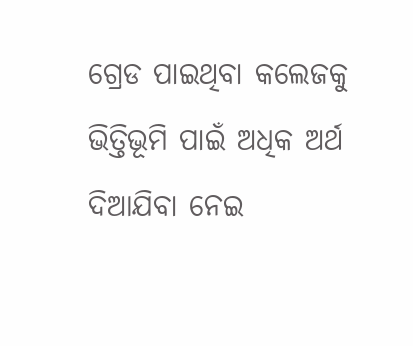ଗ୍ରେଡ ପାଇଥିବା କଲେଜକୁ ଭିତ୍ତିଭୂମି ପାଇଁ ଅଧିକ ଅର୍ଥ ଦିଆଯିବା ନେଇ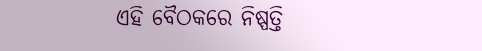ଏହି ବୈଠକରେ ନିଷ୍ପତ୍ତି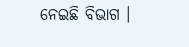ନେଇଛି ବିଭାଗ ।